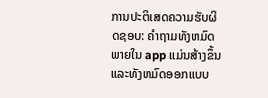ການປະຕິເສດຄວາມຮັບຜິດຊອບ: ຄໍາຖາມທັງຫມົດພາຍໃນ app ແມ່ນສ້າງຂຶ້ນແລະທັງຫມົດອອກແບບ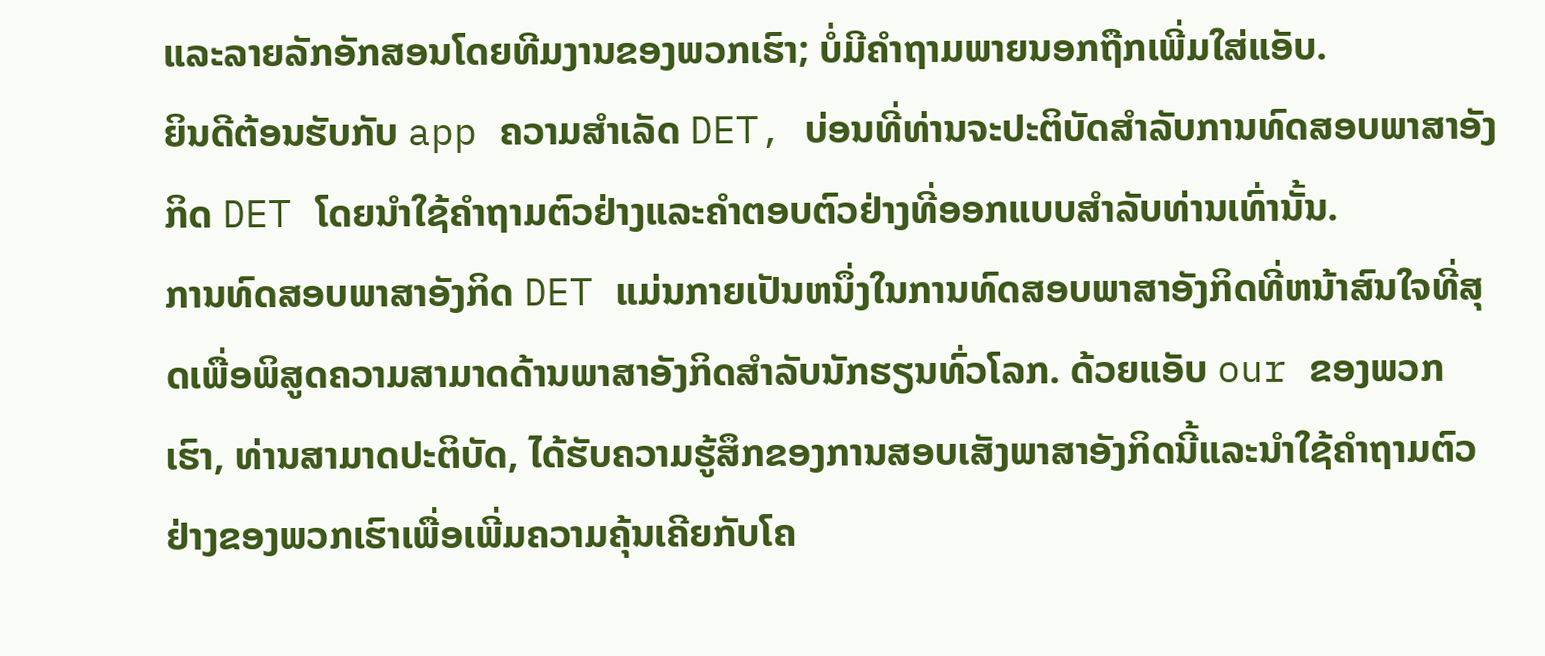ແລະລາຍລັກອັກສອນໂດຍທີມງານຂອງພວກເຮົາ; ບໍ່ມີຄຳຖາມພາຍນອກຖືກເພີ່ມໃສ່ແອັບ.
ຍິນດີຕ້ອນຮັບກັບ app ຄວາມສໍາເລັດ DET, ບ່ອນທີ່ທ່ານຈະປະຕິບັດສໍາລັບການທົດສອບພາສາອັງກິດ DET ໂດຍນໍາໃຊ້ຄໍາຖາມຕົວຢ່າງແລະຄໍາຕອບຕົວຢ່າງທີ່ອອກແບບສໍາລັບທ່ານເທົ່ານັ້ນ.
ການທົດສອບພາສາອັງກິດ DET ແມ່ນກາຍເປັນຫນຶ່ງໃນການທົດສອບພາສາອັງກິດທີ່ຫນ້າສົນໃຈທີ່ສຸດເພື່ອພິສູດຄວາມສາມາດດ້ານພາສາອັງກິດສໍາລັບນັກຮຽນທົ່ວໂລກ. ດ້ວຍແອັບ our ຂອງພວກເຮົາ, ທ່ານສາມາດປະຕິບັດ, ໄດ້ຮັບຄວາມຮູ້ສຶກຂອງການສອບເສັງພາສາອັງກິດນີ້ແລະນໍາໃຊ້ຄໍາຖາມຕົວຢ່າງຂອງພວກເຮົາເພື່ອເພີ່ມຄວາມຄຸ້ນເຄີຍກັບໂຄ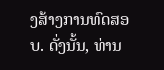ງສ້າງການທົດສອບ. ດັ່ງນັ້ນ, ທ່ານ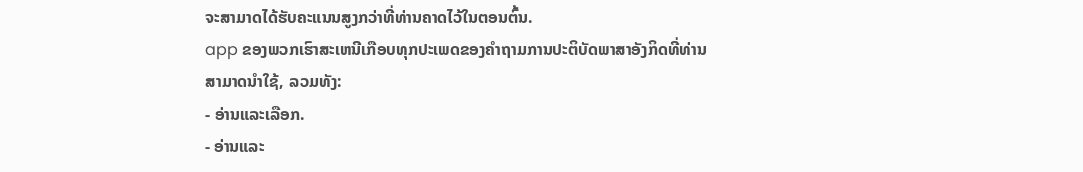ຈະສາມາດໄດ້ຮັບຄະແນນສູງກວ່າທີ່ທ່ານຄາດໄວ້ໃນຕອນຕົ້ນ.
app ຂອງພວກເຮົາສະເຫນີເກືອບທຸກປະເພດຂອງຄໍາຖາມການປະຕິບັດພາສາອັງກິດທີ່ທ່ານສາມາດນໍາໃຊ້, ລວມທັງ:
- ອ່ານແລະເລືອກ.
- ອ່ານແລະ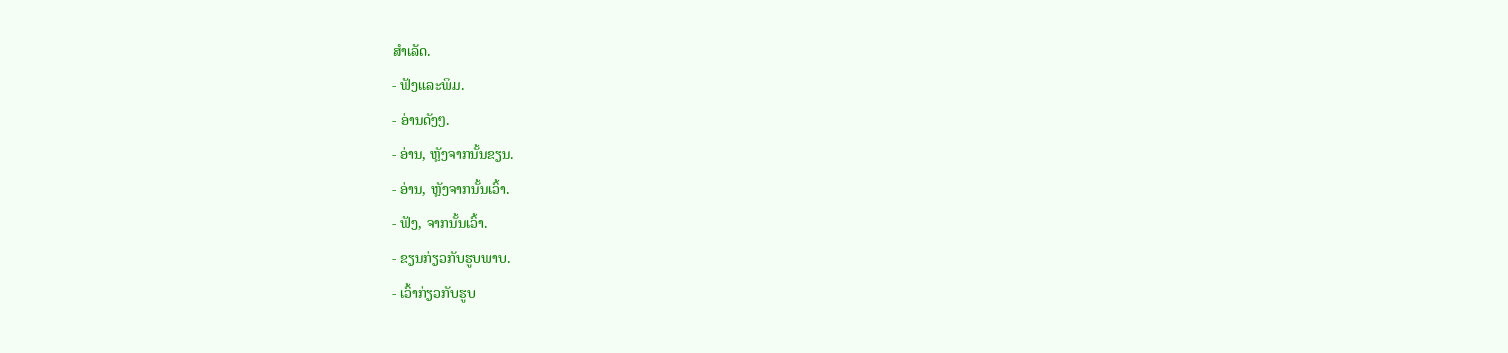ສໍາເລັດ.
- ຟັງແລະພິມ.
- ອ່ານດັງໆ.
- ອ່ານ, ຫຼັງຈາກນັ້ນຂຽນ.
- ອ່ານ, ຫຼັງຈາກນັ້ນເວົ້າ.
- ຟັງ, ຈາກນັ້ນເວົ້າ.
- ຂຽນກ່ຽວກັບຮູບພາບ.
- ເວົ້າກ່ຽວກັບຮູບ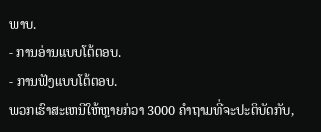ພາບ.
- ການອ່ານແບບໂຕ້ຕອບ.
- ການຟັງແບບໂຕ້ຕອບ.
ພວກເຮົາສະເຫນີໃຫ້ຫຼາຍກ່ວາ 3000 ຄໍາຖາມທີ່ຈະປະຕິບັດກັບ,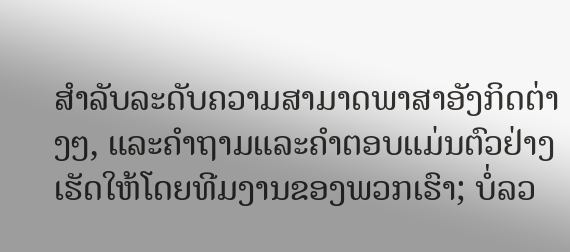ສໍາລັບລະດັບຄວາມສາມາດພາສາອັງກິດຕ່າງໆ, ແລະຄໍາຖາມແລະຄໍາຕອບແມ່ນຕົວຢ່າງເຮັດໃຫ້ໂດຍທີມງານຂອງພວກເຮົາ; ບໍ່ລວ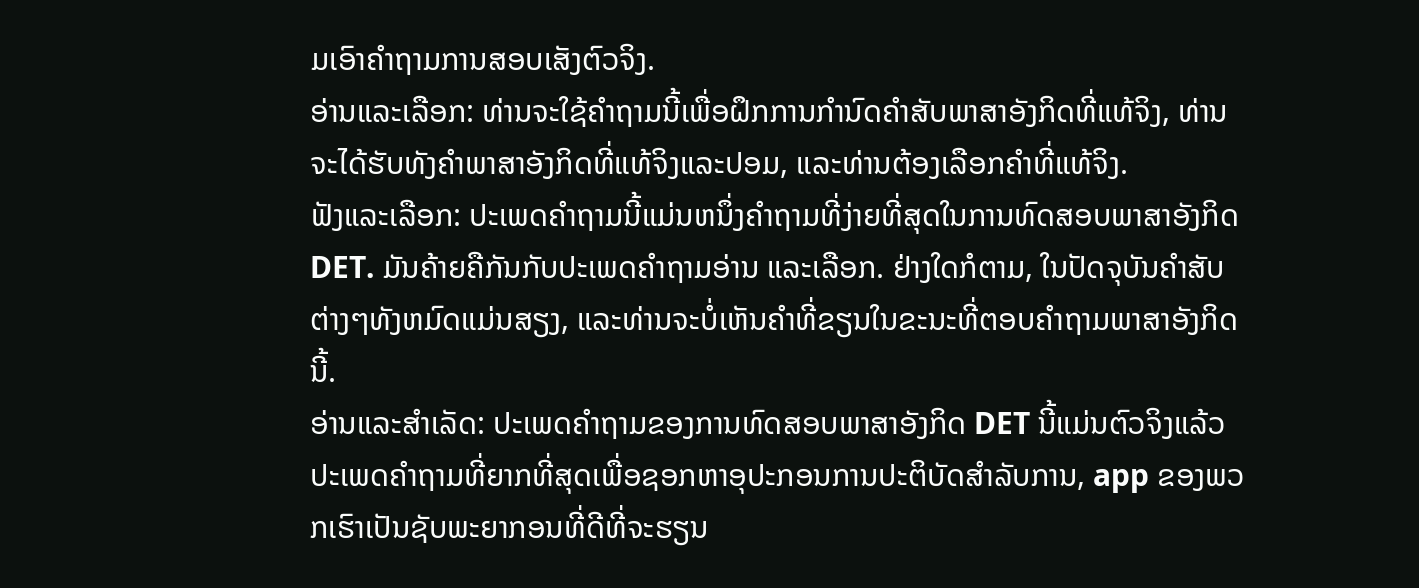ມເອົາຄຳຖາມການສອບເສັງຕົວຈິງ.
ອ່ານແລະເລືອກ: ທ່ານຈະໃຊ້ຄໍາຖາມນີ້ເພື່ອຝຶກການກໍານົດຄໍາສັບພາສາອັງກິດທີ່ແທ້ຈິງ, ທ່ານຈະໄດ້ຮັບທັງຄໍາພາສາອັງກິດທີ່ແທ້ຈິງແລະປອມ, ແລະທ່ານຕ້ອງເລືອກຄໍາທີ່ແທ້ຈິງ.
ຟັງແລະເລືອກ: ປະເພດຄໍາຖາມນີ້ແມ່ນຫນຶ່ງຄໍາຖາມທີ່ງ່າຍທີ່ສຸດໃນການທົດສອບພາສາອັງກິດ DET. ມັນຄ້າຍຄືກັນກັບປະເພດຄໍາຖາມອ່ານ ແລະເລືອກ. ຢ່າງໃດກໍຕາມ, ໃນປັດຈຸບັນຄໍາສັບຕ່າງໆທັງຫມົດແມ່ນສຽງ, ແລະທ່ານຈະບໍ່ເຫັນຄໍາທີ່ຂຽນໃນຂະນະທີ່ຕອບຄໍາຖາມພາສາອັງກິດນີ້.
ອ່ານແລະສໍາເລັດ: ປະເພດຄໍາຖາມຂອງການທົດສອບພາສາອັງກິດ DET ນີ້ແມ່ນຕົວຈິງແລ້ວປະເພດຄໍາຖາມທີ່ຍາກທີ່ສຸດເພື່ອຊອກຫາອຸປະກອນການປະຕິບັດສໍາລັບການ, app ຂອງພວກເຮົາເປັນຊັບພະຍາກອນທີ່ດີທີ່ຈະຮຽນ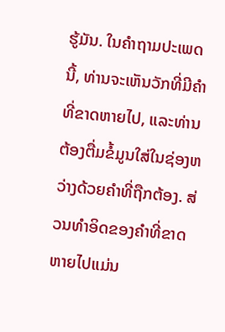ຮູ້ມັນ. ໃນຄໍາຖາມປະເພດນີ້, ທ່ານຈະເຫັນວັກທີ່ມີຄໍາທີ່ຂາດຫາຍໄປ, ແລະທ່ານຕ້ອງຕື່ມຂໍ້ມູນໃສ່ໃນຊ່ອງຫວ່າງດ້ວຍຄໍາທີ່ຖືກຕ້ອງ. ສ່ວນທໍາອິດຂອງຄໍາທີ່ຂາດຫາຍໄປແມ່ນ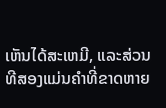ເຫັນໄດ້ສະເຫມີ, ແລະສ່ວນທີສອງແມ່ນຄໍາທີ່ຂາດຫາຍ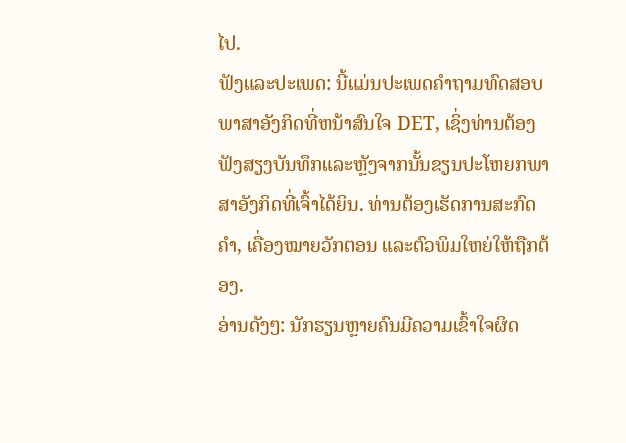ໄປ.
ຟັງແລະປະເພດ: ນີ້ແມ່ນປະເພດຄໍາຖາມທົດສອບພາສາອັງກິດທີ່ຫນ້າສົນໃຈ DET, ເຊິ່ງທ່ານຕ້ອງຟັງສຽງບັນທຶກແລະຫຼັງຈາກນັ້ນຂຽນປະໂຫຍກພາສາອັງກິດທີ່ເຈົ້າໄດ້ຍິນ. ທ່ານຕ້ອງເຮັດການສະກົດຄຳ, ເຄື່ອງໝາຍວັກຕອນ ແລະຕົວພິມໃຫຍ່ໃຫ້ຖືກຕ້ອງ.
ອ່ານດັງໆ: ນັກຮຽນຫຼາຍຄົນມີຄວາມເຂົ້າໃຈຜິດ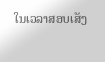ໃນເວລາສອບເສັງ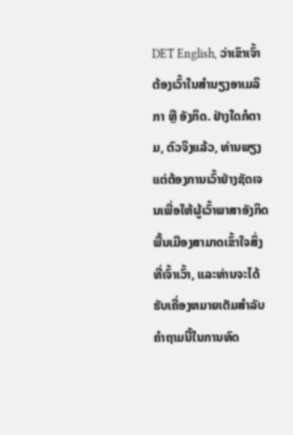DET English, ວ່າເຂົາເຈົ້າຕ້ອງເວົ້າໃນສຳນຽງອາເມລິກາ ຫຼື ອັງກິດ. ຢ່າງໃດກໍຕາມ, ຕົວຈິງແລ້ວ, ທ່ານພຽງແຕ່ຕ້ອງການເວົ້າຢ່າງຊັດເຈນເພື່ອໃຫ້ຜູ້ເວົ້າພາສາອັງກິດພື້ນເມືອງສາມາດເຂົ້າໃຈສິ່ງທີ່ເຈົ້າເວົ້າ, ແລະທ່ານຈະໄດ້ຮັບເຄື່ອງຫມາຍເຕັມສໍາລັບຄໍາຖາມນີ້ໃນການທົດ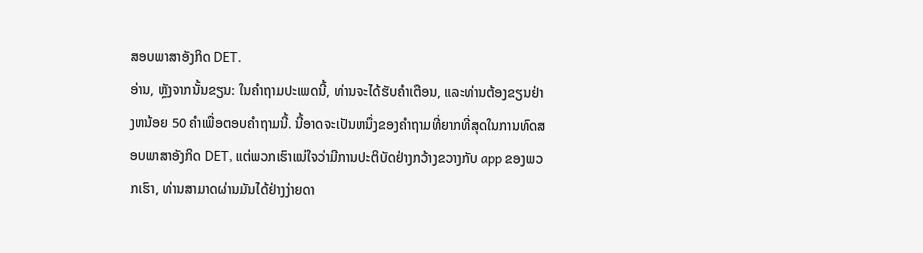ສອບພາສາອັງກິດ DET.
ອ່ານ, ຫຼັງຈາກນັ້ນຂຽນ: ໃນຄໍາຖາມປະເພດນີ້, ທ່ານຈະໄດ້ຮັບຄໍາເຕືອນ, ແລະທ່ານຕ້ອງຂຽນຢ່າງຫນ້ອຍ 50 ຄໍາເພື່ອຕອບຄໍາຖາມນີ້. ນີ້ອາດຈະເປັນຫນຶ່ງຂອງຄໍາຖາມທີ່ຍາກທີ່ສຸດໃນການທົດສອບພາສາອັງກິດ DET, ແຕ່ພວກເຮົາແນ່ໃຈວ່າມີການປະຕິບັດຢ່າງກວ້າງຂວາງກັບ app ຂອງພວກເຮົາ, ທ່ານສາມາດຜ່ານມັນໄດ້ຢ່າງງ່າຍດາ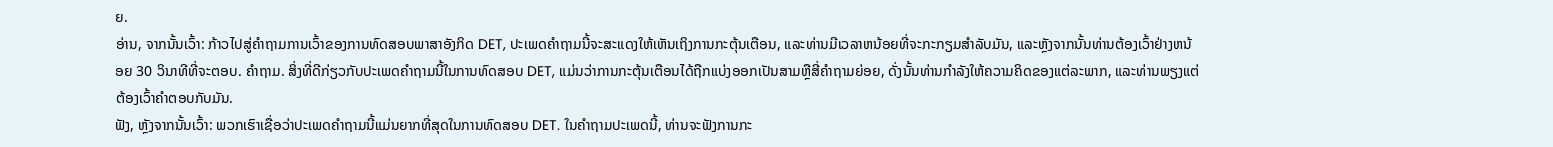ຍ.
ອ່ານ, ຈາກນັ້ນເວົ້າ: ກ້າວໄປສູ່ຄໍາຖາມການເວົ້າຂອງການທົດສອບພາສາອັງກິດ DET, ປະເພດຄໍາຖາມນີ້ຈະສະແດງໃຫ້ເຫັນເຖິງການກະຕຸ້ນເຕືອນ, ແລະທ່ານມີເວລາຫນ້ອຍທີ່ຈະກະກຽມສໍາລັບມັນ, ແລະຫຼັງຈາກນັ້ນທ່ານຕ້ອງເວົ້າຢ່າງຫນ້ອຍ 30 ວິນາທີທີ່ຈະຕອບ. ຄໍາຖາມ. ສິ່ງທີ່ດີກ່ຽວກັບປະເພດຄໍາຖາມນີ້ໃນການທົດສອບ DET, ແມ່ນວ່າການກະຕຸ້ນເຕືອນໄດ້ຖືກແບ່ງອອກເປັນສາມຫຼືສີ່ຄໍາຖາມຍ່ອຍ, ດັ່ງນັ້ນທ່ານກໍາລັງໃຫ້ຄວາມຄິດຂອງແຕ່ລະພາກ, ແລະທ່ານພຽງແຕ່ຕ້ອງເວົ້າຄໍາຕອບກັບມັນ.
ຟັງ, ຫຼັງຈາກນັ້ນເວົ້າ: ພວກເຮົາເຊື່ອວ່າປະເພດຄໍາຖາມນີ້ແມ່ນຍາກທີ່ສຸດໃນການທົດສອບ DET. ໃນຄໍາຖາມປະເພດນີ້, ທ່ານຈະຟັງການກະ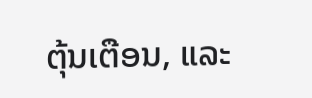ຕຸ້ນເຕືອນ, ແລະ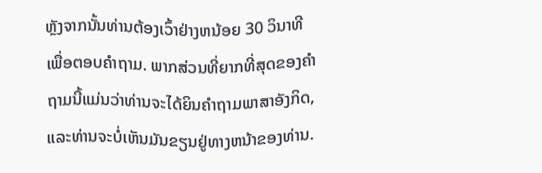ຫຼັງຈາກນັ້ນທ່ານຕ້ອງເວົ້າຢ່າງຫນ້ອຍ 30 ວິນາທີເພື່ອຕອບຄໍາຖາມ. ພາກສ່ວນທີ່ຍາກທີ່ສຸດຂອງຄໍາຖາມນີ້ແມ່ນວ່າທ່ານຈະໄດ້ຍິນຄໍາຖາມພາສາອັງກິດ, ແລະທ່ານຈະບໍ່ເຫັນມັນຂຽນຢູ່ທາງຫນ້າຂອງທ່ານ.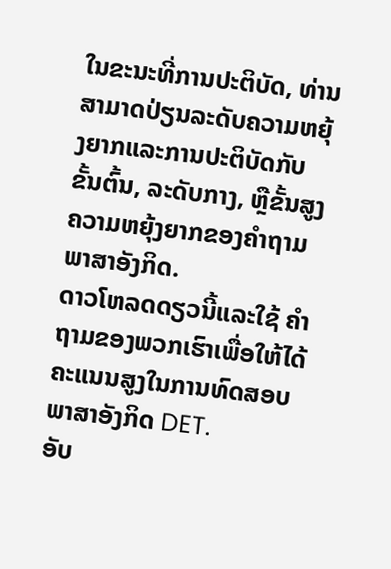ໃນຂະນະທີ່ການປະຕິບັດ, ທ່ານສາມາດປ່ຽນລະດັບຄວາມຫຍຸ້ງຍາກແລະການປະຕິບັດກັບຂັ້ນຕົ້ນ, ລະດັບກາງ, ຫຼືຂັ້ນສູງຄວາມຫຍຸ້ງຍາກຂອງຄໍາຖາມພາສາອັງກິດ.
ດາວໂຫລດດຽວນີ້ແລະໃຊ້ ຄຳ ຖາມຂອງພວກເຮົາເພື່ອໃຫ້ໄດ້ຄະແນນສູງໃນການທົດສອບພາສາອັງກິດ DET.
ອັບ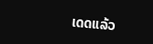ເດດແລ້ວ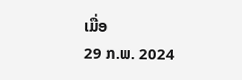ເມື່ອ
29 ກ.ພ. 2024